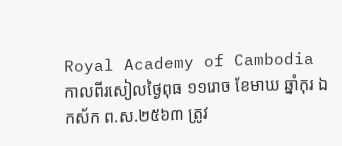Royal Academy of Cambodia
កាលពីរសៀលថ្ងៃពុធ ១១រោច ខែមាឃ ឆ្នាំកុរ ឯកស័ក ព.ស.២៥៦៣ ត្រូវ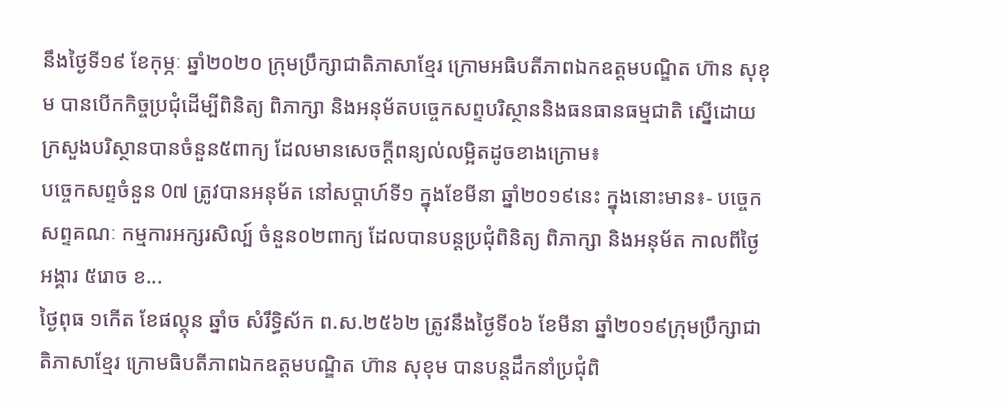នឹងថ្ងៃទី១៩ ខែកុម្ភៈ ឆ្នាំ២០២០ ក្រុមប្រឹក្សាជាតិភាសាខ្មែរ ក្រោមអធិបតីភាពឯកឧត្តមបណ្ឌិត ហ៊ាន សុខុម បានបើកកិច្ចប្រជុំដើម្បីពិនិត្យ ពិភាក្សា និងអនុម័តបច្ចេកសព្ទបរិស្ថាននិងធនធានធម្មជាតិ ស្នើដោយក្រសួងបរិស្ថានបានចំនួន៥ពាក្យ ដែលមានសេចក្តីពន្យល់លម្អិតដូចខាងក្រោម៖
បច្ចេកសព្ទចំនួន 0៧ ត្រូវបានអនុម័ត នៅសប្តាហ៍ទី១ ក្នុងខែមីនា ឆ្នាំ២០១៩នេះ ក្នុងនោះមាន៖- បច្ចេកសព្ទគណៈ កម្មការអក្សរសិល្ប៍ ចំនួន០២ពាក្យ ដែលបានបន្តប្រជុំពិនិត្យ ពិភាក្សា និងអនុម័ត កាលពីថ្ងៃអង្គារ ៥រោច ខ...
ថ្ងៃពុធ ១កេីត ខែផល្គុន ឆ្នាំច សំរឹទ្ធិស័ក ព.ស.២៥៦២ ត្រូវនឹងថ្ងៃទី០៦ ខែមីនា ឆ្នាំ២០១៩ក្រុមប្រឹក្សាជាតិភាសាខ្មែរ ក្រោមធិបតីភាពឯកឧត្តមបណ្ឌិត ហ៊ាន សុខុម បានបន្តដឹកនាំប្រជុំពិ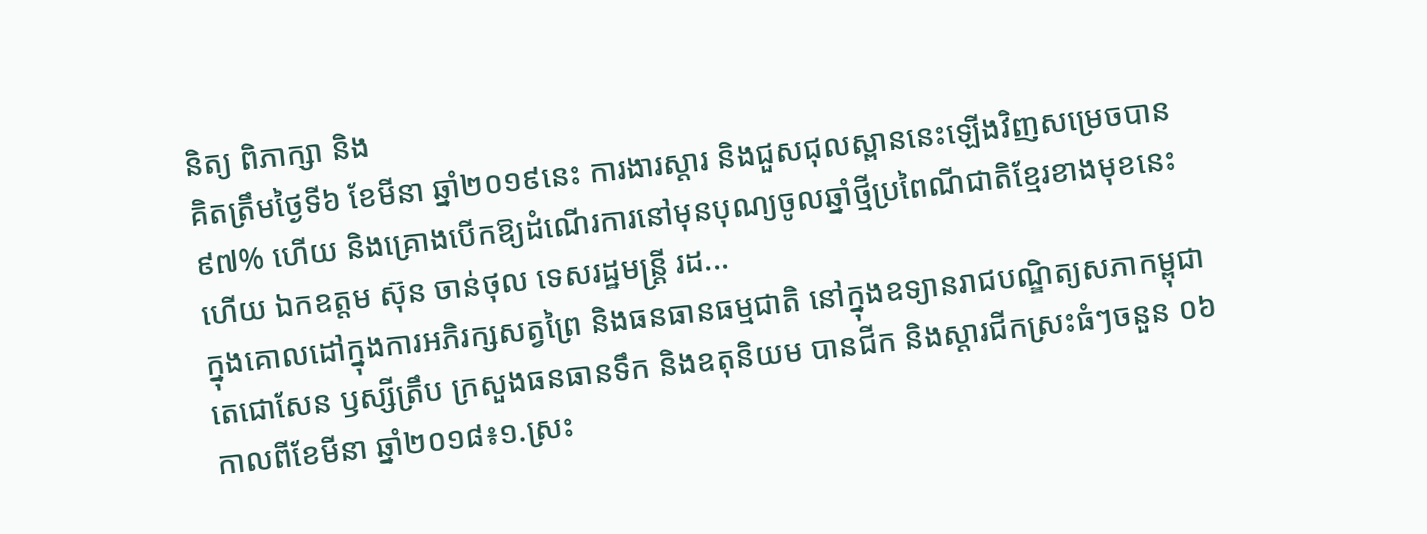និត្យ ពិភាក្សា និង
គិតត្រឹមថ្ងៃទី៦ ខែមីនា ឆ្នាំ២០១៩នេះ ការងារស្តារ និងជួសជុលស្ពាននេះឡើងវិញសម្រេចបាន៩៧% ហើយ និងគ្រោងបើកឱ្យដំណើរការនៅមុនបុណ្យចូលឆ្នាំថ្មីប្រពៃណីជាតិខ្មែរខាងមុខនេះ ហើយ ឯកឧត្តម ស៊ុន ចាន់ថុល ទេសរដ្ឋមន្រ្តី រដ...
ក្នុងគោលដៅក្នុងការអភិរក្សសត្វព្រៃ និងធនធានធម្មជាតិ នៅក្នុងឧទ្យានរាជបណ្ឌិត្យសភាកម្ពុជា តេជោសែន ឫស្សីត្រឹប ក្រសួងធនធានទឹក និងឧតុនិយម បានជីក និងស្តារជីកស្រះធំៗចនួន ០៦ កាលពីខែមីនា ឆ្នាំ២០១៨៖១.ស្រះ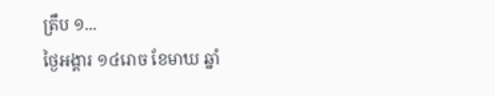ត្រឹប ១...
ថ្ងៃអង្គារ ១៤រោច ខែមាឃ ឆ្នាំ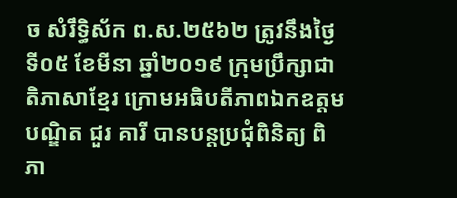ច សំរឹទ្ធិស័ក ព.ស.២៥៦២ ត្រូវនឹងថ្ងៃទី០៥ ខែមីនា ឆ្នាំ២០១៩ ក្រុមប្រឹក្សាជាតិភាសាខ្មែរ ក្រោមអធិបតីភាពឯកឧត្តមបណ្ឌិត ជួរ គារី បានបន្តប្រជុំពិនិត្យ ពិភា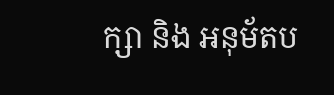ក្សា និង អនុម័តប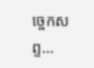ច្ចេកសព្ទ...